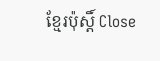ខ្មែរប៉ុស្ដិ៍ Close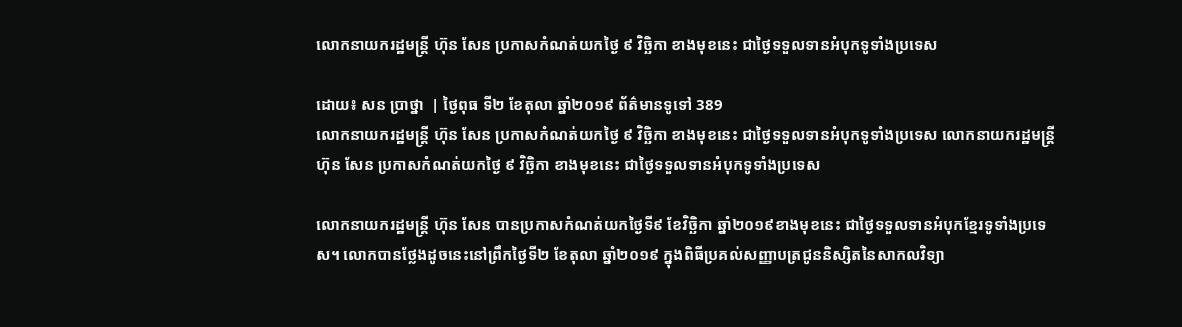លោកនាយករដ្ឋមន្រ្តី ហ៊ុន សែន ប្រកាសកំណត់យកថ្ងៃ ៩ វិច្ឆិកា ខាងមុខនេះ ជាថ្ងៃទទួលទានអំបុកទូទាំងប្រទេស

ដោយ៖ សន ប្រាថ្នា  | ថ្ងៃពុធ ទី២ ខែតុលា ឆ្នាំ២០១៩ ព័ត៌មានទូទៅ 389
លោកនាយករដ្ឋមន្រ្តី ហ៊ុន សែន ប្រកាសកំណត់យកថ្ងៃ ៩ វិច្ឆិកា ខាងមុខនេះ ជាថ្ងៃទទួលទានអំបុកទូទាំងប្រទេស លោកនាយករដ្ឋមន្រ្តី ហ៊ុន សែន ប្រកាសកំណត់យកថ្ងៃ ៩ វិច្ឆិកា ខាងមុខនេះ ជាថ្ងៃទទួលទានអំបុកទូទាំងប្រទេស

លោកនាយករដ្ឋមន្រ្តី ហ៊ុន សែន បានប្រកាសកំណត់យកថ្ងៃទី៩ ខែវិច្ឆិកា ឆ្នាំ២០១៩ខាងមុខនេះ ជាថ្ងៃទទួលទានអំបុកខ្មែរទូទាំងប្រទេស។ លោកបានថ្លែងដូចនេះនៅព្រឹកថ្ងៃទី២ ខែតុលា ឆ្នាំ២០១៩ ក្នុងពិធីប្រគល់សញ្ញាបត្រជូននិស្សិតនៃសាកលវិទ្យា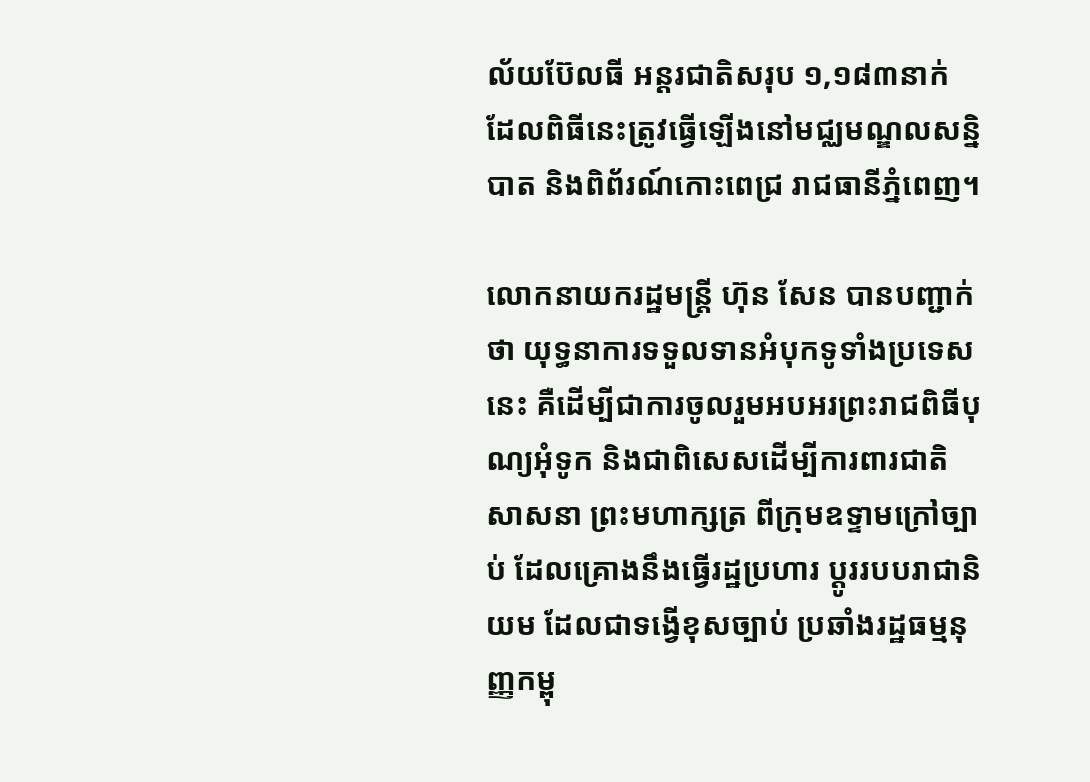ល័យប៊ែលធី អន្តរជាតិសរុប ១,១៨៣នាក់ ដែលពិធីនេះត្រូវធ្វើឡើងនៅមជ្ឈមណ្ឌលសន្និបាត និងពិព័រណ៍កោះពេជ្រ រាជធានីភ្នំពេញ។

លោកនាយករដ្ឋមន្រ្តី ហ៊ុន សែន បានបញ្ជាក់ថា យុទ្ធនាការទទួលទានអំបុកទូទាំងប្រទេសនេះ គឺដើម្បីជាការចូលរួមអបអរព្រះរាជពិធីបុណ្យអុំទូក និងជាពិសេសដើម្បីការពារជាតិ សាសនា ព្រះមហាក្សត្រ ពីក្រុមឧទ្ទាមក្រៅច្បាប់ ដែលគ្រោងនឹងធ្វើរដ្ឋប្រហារ ប្តូររបបរាជានិយម ដែលជាទង្វើខុសច្បាប់ ប្រឆាំងរដ្ឋធម្មនុញ្ញកម្ពុ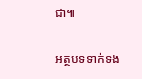ជា៕

អត្ថបទទាក់ទង